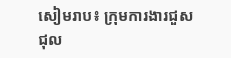សៀមរាប៖ ក្រុមការងារជួសជុល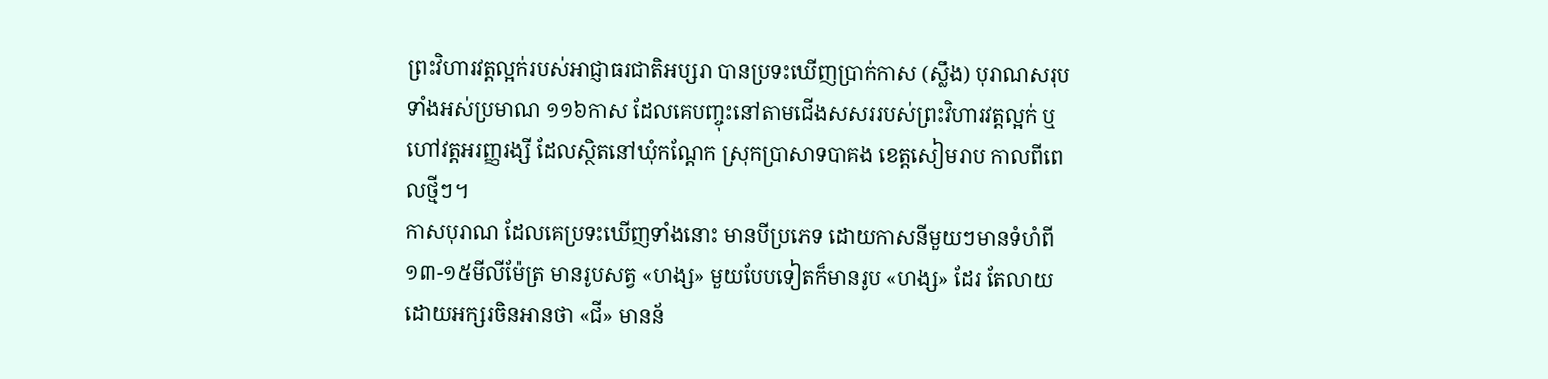ព្រះវិហារវត្តល្អក់របស់អាជ្ញាធរជាតិអប្សរា បានប្រទះឃើញប្រាក់កាស (ស្លឹង) បុរាណសរុបទាំងអស់ប្រមាណ ១១៦កាស ដែលគេបញ្ចុះនៅតាមជើងសសររបស់ព្រះវិហារវត្តល្អក់ ឬហៅវត្តអរញ្ញរង្សី ដែលស្ថិតនៅឃុំកណ្តែក ស្រុកប្រាសាទបាគង ខេត្តសៀមរាប កាលពីពេលថ្មីៗ។
កាសបុរាណ ដែលគេប្រទះឃើញទាំងនោះ មានបីប្រភេទ ដោយកាសនីមួយៗមានទំហំពី ១៣-១៥មីលីម៉ែត្រ មានរូបសត្វ «ហង្ស» មួយបែបទៀតក៏មានរូប «ហង្ស» ដែរ តែលាយដោយអក្សរចិនអានថា «ជី» មានន័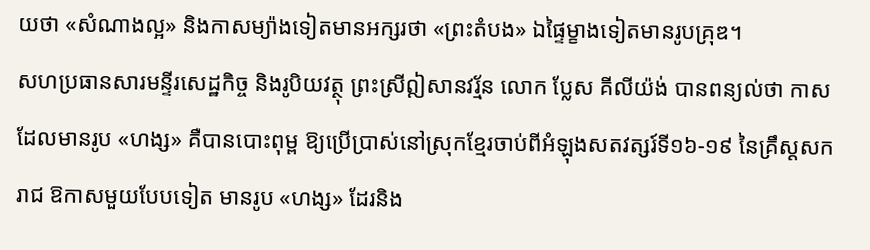យថា «សំណាងល្អ» និងកាសម្យ៉ាងទៀតមានអក្សរថា «ព្រះតំបង» ឯផ្ទៃម្ខាងទៀតមានរូបគ្រុឌ។
សហប្រធានសារមន្ទីរសេដ្ឋកិច្ច និងរូបិយវត្ថុ ព្រះស្រីឦសានវរ្ម័ន លោក ប្លែស គីលីយ៉ង់ បានពន្យល់ថា កាសដែលមានរូប «ហង្ស» គឺបានបោះពុម្ព ឱ្យប្រើប្រាស់នៅស្រុកខ្មែរចាប់ពីអំឡុងសតវត្សរ៍ទី១៦-១៩ នៃគ្រឹស្ដសករាជ ឱកាសមួយបែបទៀត មានរូប «ហង្ស» ដែរនិង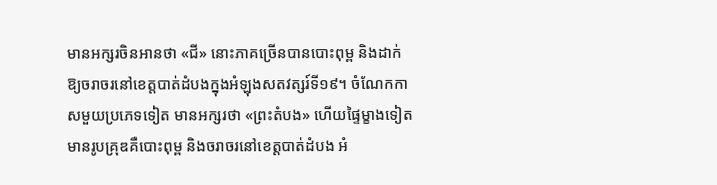មានអក្សរចិនអានថា «ជី» នោះភាគច្រើនបានបោះពុម្ព និងដាក់ឱ្យចរាចរនៅខេត្តបាត់ដំបងក្នុងអំឡុងសតវត្សរ៍ទី១៩។ ចំណែកកាសមួយប្រភេទទៀត មានអក្សរថា «ព្រះតំបង» ហើយផ្ទៃម្ខាងទៀតមានរូបគ្រុឌគឺបោះពុម្ព និងចរាចរនៅខេត្តបាត់ដំបង អំ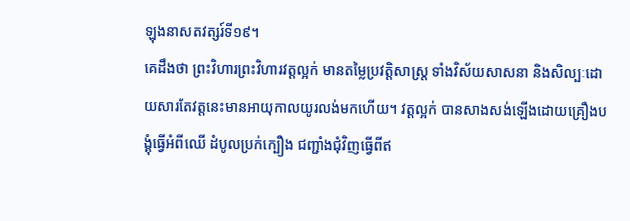ឡុងនាសតវត្សរ៍ទី១៩។
គេដឹងថា ព្រះវិហារព្រះវិហារវត្តល្អក់ មានតម្លៃប្រវត្តិសាស្ត្រ ទាំងវិស័យសាសនា និងសិល្បៈដោយសារតែវត្តនេះមានអាយុកាលយូរលង់មកហើយ។ វត្តល្អក់ បានសាងសង់ឡើងដោយគ្រឿងបង្គុំធ្វើអំពីឈើ ដំបូលប្រក់ក្បឿង ជញ្ជាំងជុំវិញធ្វើពីឥ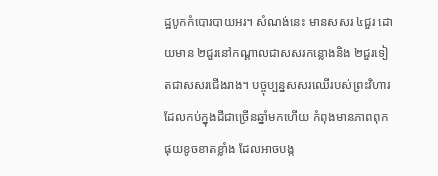ដ្ឋបូកកំបោរបាយអរ។ សំណង់នេះ មានសសរ ៤ជួរ ដោយមាន ២ជួរនៅកណ្តាលជាសសរកន្លោងនិង ២ជួរទៀតជាសសរជើងរាង។ បច្ចុប្បន្នសសរឈើរបស់ព្រះវិហារ ដែលកប់ក្នុងដីជាច្រើនឆ្នាំមកហើយ កំពុងមានភាពពុកផុយខូចខាតខ្លាំង ដែលអាចបង្ក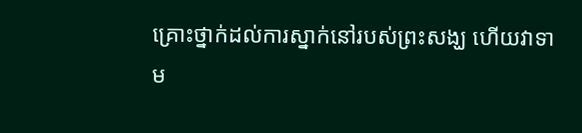គ្រោះថ្នាក់ដល់ការស្នាក់នៅរបស់ព្រះសង្ឃ ហើយវាទាម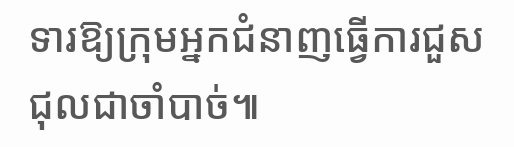ទារឱ្យក្រុមអ្នកជំនាញធ្វើការជួសជុលជាចាំបាច់៕